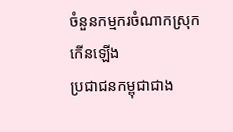ចំនួនកម្មករចំណាកស្រុកកើនឡើង
ប្រជាជនកម្ពុជាជាង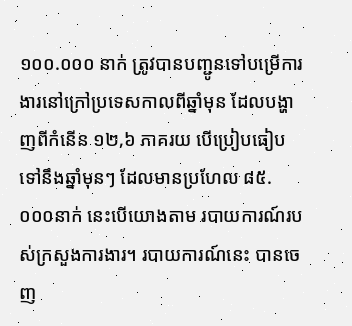១០០.០០០ នាក់ ត្រូវបានបញ្ជូនទៅបម្រើការងារនៅក្រៅប្រទេសកាលពីឆ្នាំមុន ដែលបង្ហាញពីកំនើន ១២,៦ ភាគរយ បើប្រៀបធៀបទៅនឹងឆ្នាំមុនៗ ដែលមានប្រហែល ៨៥.០០០នាក់ នេះបើយោងតាម របាយការណ៍របស់ក្រសួងការងារ។ របាយការណ៍នេះ បានចេញ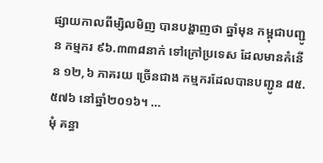ផ្សាយកាលពីម្សិលមិញ បានបង្ហាញថា ឆ្នាំមុន កម្ពុជាបញ្ជូន កម្មករ ៩៦.៣៣៨នាក់ ទៅក្រៅប្រទេស ដែលមានកំនើន ១២,៦ ភាគរយ ច្រើនជាង កម្មករដែលបានបញ្ជូន ៨៥.៥៧៦ នៅឆ្នាំ២០១៦។ …
មុំ គន្ធា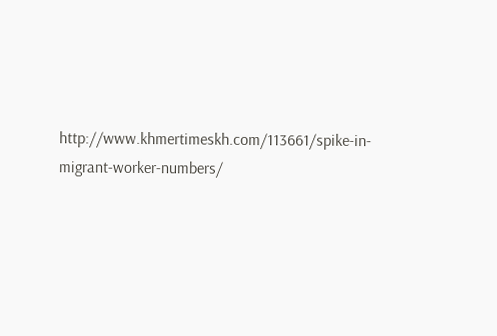http://www.khmertimeskh.com/113661/spike-in-migrant-worker-numbers/